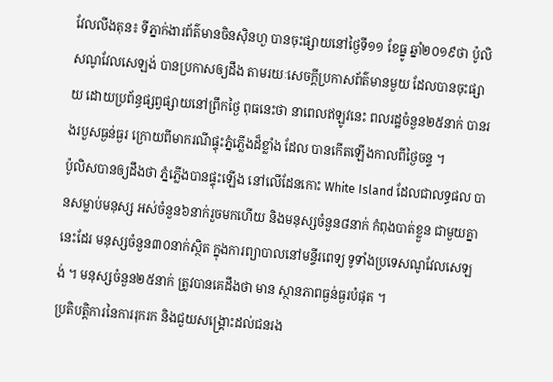វែលលីងតុន៖ ទីភ្នាក់ងារព័ត៌មានចិនស៊ិនហួ បានចុះផ្សាយនៅថ្ងៃទី១១ ខែធ្នូ ឆ្នាំ២០១៩ថា ប៉ូលិសណូវែលសេឡង់ បានប្រកាសឲ្យដឹង តាមរយៈសេចក្តីប្រកាសព័ត៌មានមួយ ដែលបានចុះផ្សាយ ដោយប្រព័ន្ធផ្សព្វផ្សាយនៅព្រឹកថ្ងៃ ពុធនេះថា នាពេលឥឡូវនេះ ពលរដ្ឋចំនួន២៥នាក់ បានរងរបួសធ្ងន់ធ្ងរ ក្រោយពីមាករណីផ្ទុះភ្នំភ្លើងដ៏ខ្លាំង ដែល បានកើតឡើងកាលពីថ្ងៃចន្ទ ។
ប៉ូលិសបានឲ្យដឹងថា ភ្នំភ្លើងបានផ្ទុះឡើង នៅលើដែនកោះ White Island ដែលជាលទ្ធផល បានសម្លាប់មនុស្ស អស់ចំនួន៦នាក់រួចមកហើយ និងមនុស្សចំនួន៨នាក់ កំពុងបាត់ខ្លួន ជាមួយគ្នានេះដែរ មនុស្សចំនួន៣០នាក់ស្ថិត ក្នុងការព្យាបាលនៅមន្ទីរពេទ្យ ទូទាំងប្រទេសណូវែលសេឡង់ ។ មនុស្សចំនួន២៥នាក់ ត្រូវបានគេដឹងថា មាន ស្ថានភាពធ្ងន់ធ្ងរបំផុត ។
ប្រតិបត្តិការនៃការរុករក និងជួយសង្គ្រោះដល់ជនរង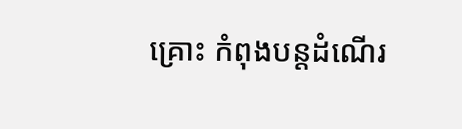គ្រោះ កំពុងបន្តដំណើរ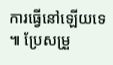ការធ្វើនៅឡើយទេ ៕ ប្រែសម្រួ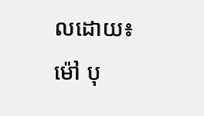លដោយ៖ ម៉ៅ បុ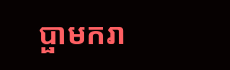ប្ផាមករា